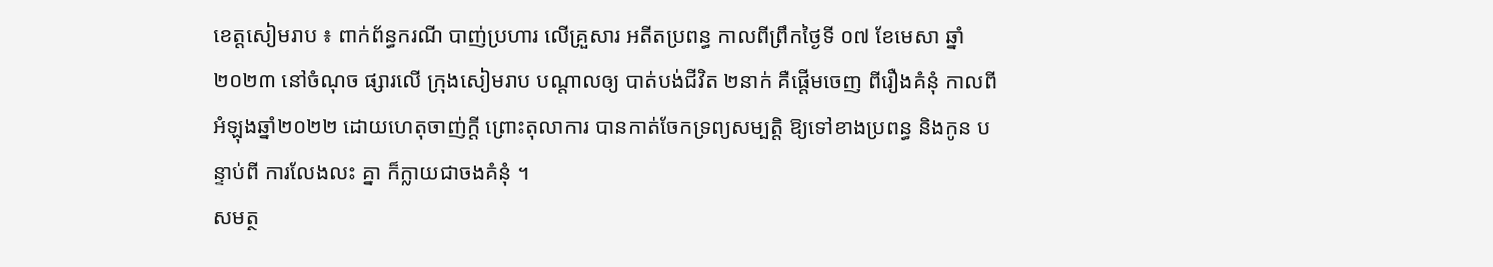ខេត្តសៀមរាប ៖ ពាក់ព័ន្ធករណី បាញ់ប្រហារ លើគ្រួសារ អតីតប្រពន្ធ កាលពីព្រឹកថ្ងៃទី ០៧ ខែមេសា ឆ្នាំ២០២៣ នៅចំណុច ផ្សារលើ ក្រុងសៀមរាប បណ្តាលឲ្យ បាត់បង់ជីវិត ២នាក់ គឺផ្តើមចេញ ពីរឿងគំនុំ កាលពីអំឡុងឆ្នាំ២០២២ ដោយហេតុចាញ់ក្តី ព្រោះតុលាការ បានកាត់ចែកទ្រព្យសម្បត្តិ ឱ្យទៅខាងប្រពន្ធ និងកូន បន្ទាប់ពី ការលែងលះ គ្នា ក៏ក្លាយជាចងគំនុំ ។
សមត្ថ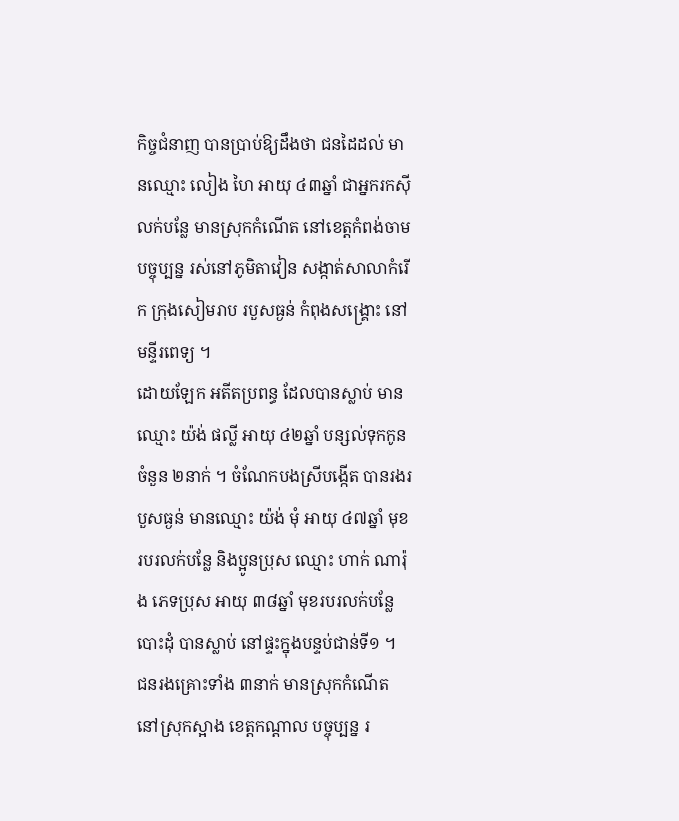កិច្ចជំនាញ បានប្រាប់ឱ្យដឹងថា ជនដៃដល់ មានឈ្មោះ លៀង ហៃ អាយុ ៤៣ឆ្នាំ ជាអ្នករកស៊ីលក់បន្លែ មានស្រុកកំណើត នៅខេត្តកំពង់ចាម បច្ចុប្បន្ន រស់នៅភូមិតាវៀន សង្កាត់សាលាកំរើក ក្រុងសៀមរាប របួសធ្ងន់ កំពុងសង្គ្រោះ នៅមន្ទីរពេទ្យ ។
ដោយឡែក អតីតប្រពន្ធ ដែលបានស្លាប់ មានឈ្មោះ យ៉ង់ ផល្លី អាយុ ៤២ឆ្នាំ បន្សល់ទុកកូន ចំនួន ២នាក់ ។ ចំណែកបងស្រីបង្កើត បានរងរបួសធ្ងន់ មានឈ្មោះ យ៉ង់ មុំ អាយុ ៤៧ឆ្នាំ មុខរបរលក់បន្លែ និងប្អូនប្រុស ឈ្មោះ ហាក់ ណារ៉ុង ភេទប្រុស អាយុ ៣៨ឆ្នាំ មុខរបរលក់បន្លែបោះដុំ បានស្លាប់ នៅផ្ទះក្នុងបន្ទប់ជាន់ទី១ ។
ជនរងគ្រោះទាំង ៣នាក់ មានស្រុកកំណើត នៅស្រុកស្អាង ខេត្តកណ្តាល បច្ចុប្បន្ន រ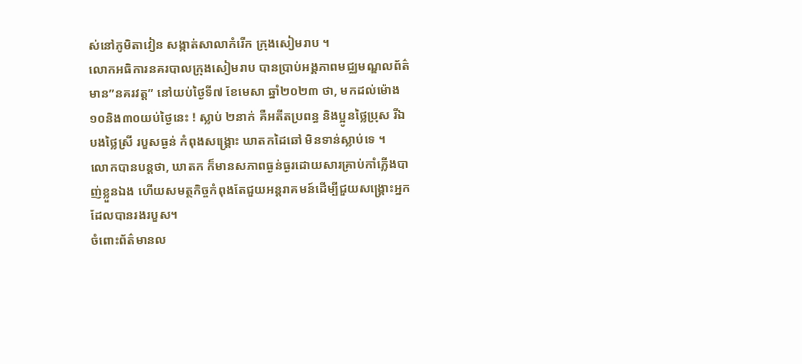ស់នៅភូមិតាវៀន សង្កាត់សាលាកំរើក ក្រុងសៀមរាប ។
លោកអធិការនគរបាលក្រុងសៀមរាប បានប្រាប់អង្គភាពមជ្ឈមណ្ឌលព័ត៌មាន”នគរវត្ត” នៅយប់ថ្ងៃទី៧ ខែមេសា ឆ្នាំ២០២៣ ថា, មកដល់ម៉ោង១០និង៣០យប់ថ្ងៃនេះ ! ស្លាប់ ២នាក់ គឺអតីតប្រពន្ធ និងប្អូនថ្លៃប្រុស រីឯ បងថ្លៃស្រី របួសធ្ងន់ កំពុងសង្គ្រោះ ឃាតកដៃឆៅ មិនទាន់ស្លាប់ទេ ។
លោកបានបន្តថា, ឃាតក ក៏មានសភាពធ្ងន់ធ្ងរដោយសារគ្រាប់កាំភ្លើងបាញ់ខ្លួនឯង ហើយសមត្ថកិច្ចកំពុងតែជួយអន្តរាគមន៍ដើម្បីជួយសង្គ្រោះអ្នកដែលបានរងរបួស។
ចំពោះព័ត៌មានល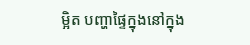ម្អិត បញ្ហាផ្ទៃក្នុងនៅក្នុង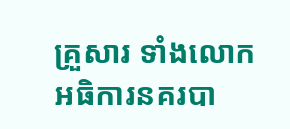គ្រួសារ ទាំងលោកអធិការនគរបា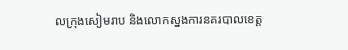លក្រុងសៀមរាប និងលោកស្នងការនគរបាលខេត្ត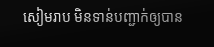សៀមរាប មិនទាន់បញ្ជាក់ឲ្យបាន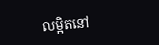លម្អិតនៅ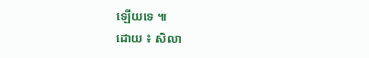ឡើយទេ ៕
ដោយ ៖ សិលា